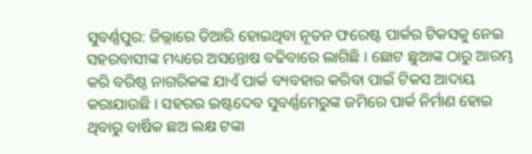ସୁବର୍ଣ୍ଣପୁର: ଜିଲ୍ଲାରେ ତିଆରି ହୋଇଥିବା ନୂତନ ଫରେଷ୍ଟ ପାର୍କର ଟିକସକୁ ନେଇ ସହରବାସୀଙ୍କ ମଧ୍ୟରେ ଅସନ୍ତୋଷ ବଢିବାରେ ଲାଗିଛି । ଛୋଟ ଛୁଆଙ୍କ ଠାରୁ ଆରମ୍ଭ କରି ବରିଷ୍ଠ ନାଗରିକଙ୍କ ଯାଏଁ ପାର୍କ ବ୍ୟବହାର କରିବା ପାଇଁ ଟିକସ ଆଦାୟ କରାଯାଉଛି । ସହରର ଇଷ୍ଟଦେବ ସୁବର୍ଣ୍ଣମେରୁଙ୍କ ଜମିରେ ପାର୍କ ନିର୍ମାଣ ହୋଇ ଥିବାରୁ ବାର୍ଷିକ ଛଅ ଲକ୍ଷ ଟଙ୍କା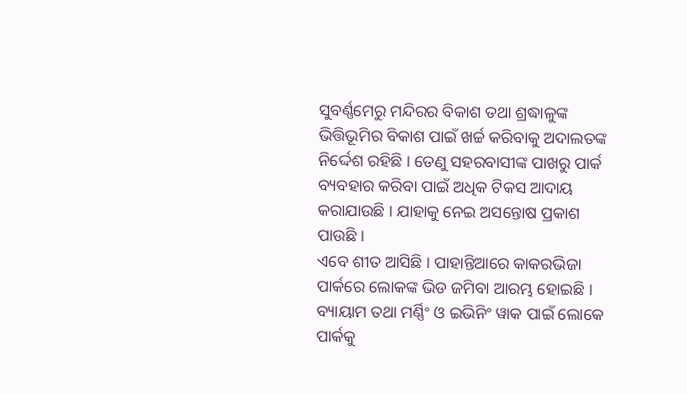ସୁବର୍ଣ୍ଣମେରୁ ମନ୍ଦିରର ବିକାଶ ତଥା ଶ୍ରଦ୍ଧାଳୁଙ୍କ ଭିତ୍ତିଭୂମିର ବିକାଶ ପାଇଁ ଖର୍ଚ୍ଚ କରିବାକୁ ଅଦାଲତଙ୍କ ନିର୍ଦ୍ଦେଶ ରହିଛି । ତେଣୁ ସହରବାସୀଙ୍କ ପାଖରୁ ପାର୍କ ବ୍ୟବହାର କରିବା ପାଇଁ ଅଧିକ ଟିକସ ଆଦାୟ କରାଯାଉଛି । ଯାହାକୁ ନେଇ ଅସନ୍ତୋଷ ପ୍ରକାଶ ପାଉଛି ।
ଏବେ ଶୀତ ଆସିଛି । ପାହାନ୍ତିଆରେ କାକରଭିଜା ପାର୍କରେ ଲୋକଙ୍କ ଭିଡ ଜମିବା ଆରମ୍ଭ ହୋଇଛି । ବ୍ୟାୟାମ ତଥା ମର୍ଣ୍ଣିଂ ଓ ଇଭିନିଂ ୱାକ ପାଇଁ ଲୋକେ ପାର୍କକୁ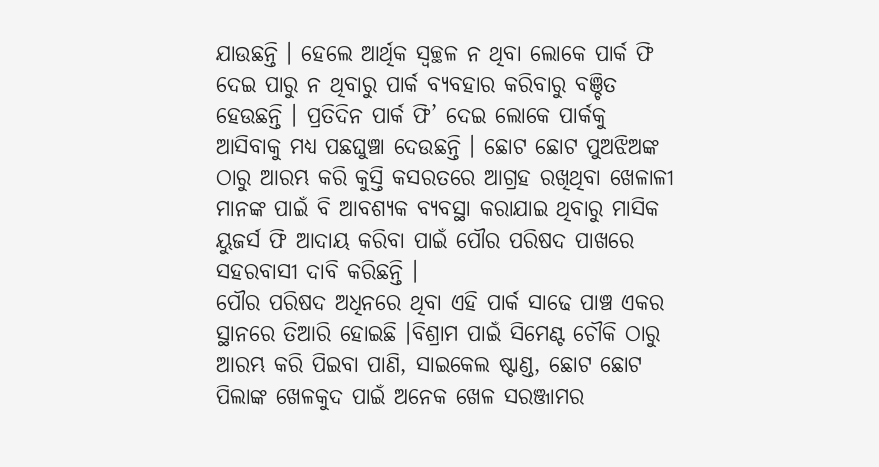ଯାଉଛନ୍ତି । ହେଲେ ଆର୍ଥିକ ସ୍ବଚ୍ଛଳ ନ ଥିବା ଲୋକେ ପାର୍କ ଫି ଦେଇ ପାରୁ ନ ଥିବାରୁ ପାର୍କ ବ୍ୟବହାର କରିବାରୁ ବଞ୍ଚିତ ହେଉଛନ୍ତି । ପ୍ରତିଦିନ ପାର୍କ ଫି’ ଦେଇ ଲୋକେ ପାର୍କକୁ ଆସିବାକୁ ମଧ୍ୟ ପଛଘୁଞ୍ଚା ଦେଉଛନ୍ତି । ଛୋଟ ଛୋଟ ପୁଅଝିଅଙ୍କ ଠାରୁ ଆରମ୍ଭ କରି କୁସ୍ତି କସରତରେ ଆଗ୍ରହ ରଖିଥିବା ଖେଳାଳୀ ମାନଙ୍କ ପାଇଁ ବି ଆବଶ୍ୟକ ବ୍ୟବସ୍ଥା କରାଯାଇ ଥିବାରୁ ମାସିକ ୟୁଜର୍ସ ଫି ଆଦାୟ କରିବା ପାଇଁ ପୌର ପରିଷଦ ପାଖରେ ସହରବାସୀ ଦାବି କରିଛନ୍ତି ।
ପୌର ପରିଷଦ ଅଧିନରେ ଥିବା ଏହି ପାର୍କ ସାଢେ ପାଞ୍ଚ ଏକର ସ୍ଥାନରେ ତିଆରି ହୋଇଛି ।ବିଶ୍ରାମ ପାଇଁ ସିମେଣ୍ଟ ଚୌକି ଠାରୁ ଆରମ୍ଭ କରି ପିଇବା ପାଣି, ସାଇକେଲ ଷ୍ଟାଣ୍ଡ, ଛୋଟ ଛୋଟ ପିଲାଙ୍କ ଖେଳକୁଦ ପାଇଁ ଅନେକ ଖେଳ ସରଞ୍ଜାମର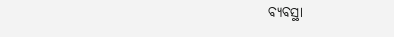ବ୍ୟବସ୍ଥା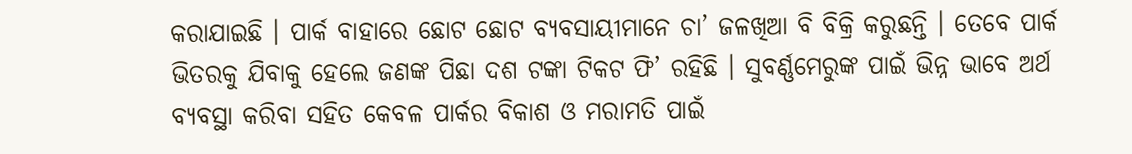କରାଯାଇଛି । ପାର୍କ ବାହାରେ ଛୋଟ ଛୋଟ ବ୍ୟବସାୟୀମାନେ ଚା’ ଜଳଖିଆ ବି ବିକ୍ରି କରୁଛନ୍ତି । ତେବେ ପାର୍କ ଭିତରକୁ ଯିବାକୁ ହେଲେ ଜଣଙ୍କ ପିଛା ଦଶ ଟଙ୍କା ଟିକଟ ଫି’ ରହିଛି । ସୁବର୍ଣ୍ଣମେରୁଙ୍କ ପାଇଁ ଭିନ୍ନ ଭାବେ ଅର୍ଥ ବ୍ୟବସ୍ଥା କରିବା ସହିତ କେବଳ ପାର୍କର ବିକାଶ ଓ ମରାମତି ପାଇଁ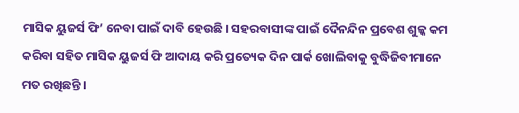ମାସିକ ୟୁଜର୍ସ ଫି’ ନେବା ପାଇଁ ଦାବି ହେଉଛି । ସହରବାସୀଙ୍କ ପାଇଁ ଦୈନନ୍ଦିନ ପ୍ରବେଶ ଶୁଳ୍କ କମ କରିବା ସହିତ ମାସିକ ୟୁଜର୍ସ ଫି ଆଦାୟ କରି ପ୍ରତ୍ୟେକ ଦିନ ପାର୍କ ଖୋଲିବାକୁ ବୁଦ୍ଧିଜିବୀମାନେ ମତ ରଖିଛନ୍ତି ।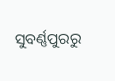ସୁବର୍ଣ୍ଣପୁରରୁ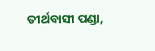ତୀର୍ଥବାସୀ ପଣ୍ଡା,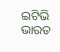ଇଟିଭି ଭାରତ